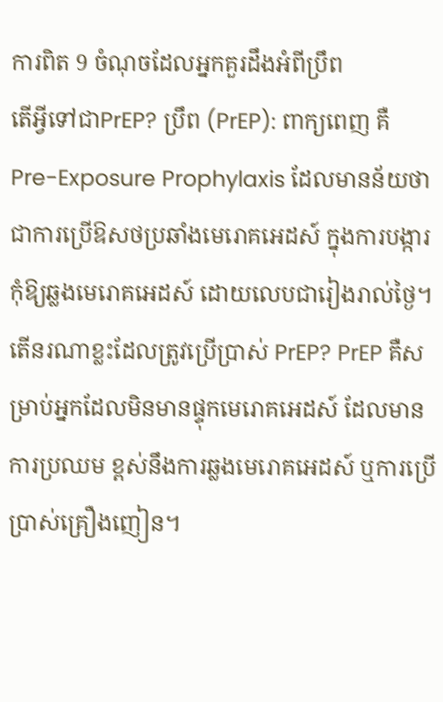ការពិត 9 ចំណុចដែលអ្នកគួរដឹងអំពីប្រឹព
តើអ្វីទៅជាPrEP? ប្រឹព (PrEP): ពាក្យពេញ គឺ Pre-Exposure Prophylaxis ដែលមានន័យថា ជាការប្រើឱសថប្រឆាំងមេរោគអេដស៍ ក្នុងការបង្ការកុំឱ្យឆ្លងមេរោគអេដស៍ ដោយលេបជារៀងរាល់ថ្ងៃ។ តើនរណាខ្លះដែលត្រូវប្រើប្រាស់ PrEP? PrEP គឺសម្រាប់អ្នកដែលមិនមានផ្ទុកមេរោគអេដស៍ ដែលមានការប្រឈម ខ្ពស់នឹងការឆ្លងមេរោគអេដស៍ ឬការប្រើប្រាស់គ្រឿងញៀន។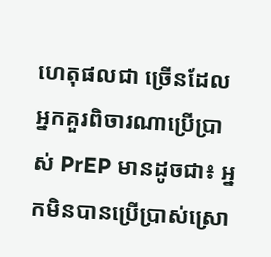ហេតុផលជា ច្រើនដែលអ្នកគួរពិចារណាប្រើប្រាស់ PrEP មានដូចជា៖ អ្នកមិនបានប្រើប្រាស់ស្រោ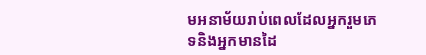មអនាម័យរាប់ពេលដែលអ្នករួមភេទនិងអ្នកមានដៃ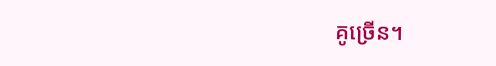គូច្រើន។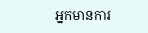អ្នកមានការ